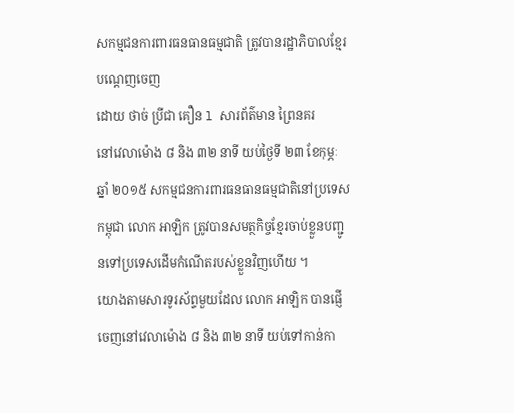សកម្មជនការពារធនធានធម្មជាតិ ត្រូវបានរដ្ឋាភិបាលខ្មែរបណ្ដេញចេញ
ដោយ ថាច់ ប្រីជា គឿន l សារព័ត៌មាន ព្រៃនគរ
នៅវេលាម៉ោង ៨ និង ៣២ នាទី យប់ថ្ងៃទី ២៣ ខែកុម្ភៈ ឆ្នាំ ២០១៥ សកម្មជនការពារធនធានធម្មជាតិនៅប្រទេសកម្ពុជា លោក អាឡិក ត្រូវបានសមត្ថកិច្ចខ្មែរចាប់ខ្លួនបញ្ជូនទៅប្រទេសដើមកំណើតរបស់ខ្លួនវិញហើយ ។
យោងតាមសារទូរស័ព្ទមួយដែល លោក អាឡិក បានផ្ញើចេញនៅវេលាម៉ោង ៨ និង ៣២ នាទី យប់ទៅកាន់កា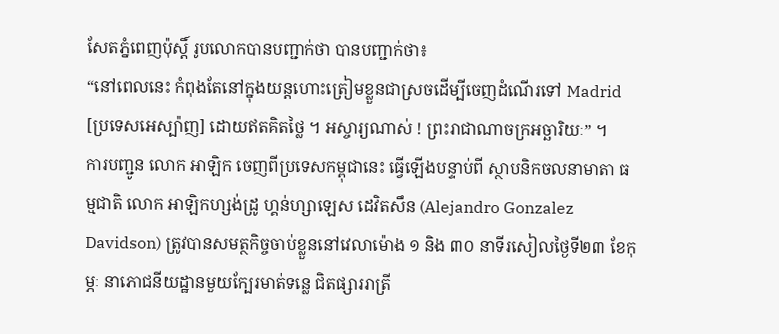សែតភ្នំពេញប៉ុស្តិ៍ រូបលោកបានបញ្ជាក់ថា បានបញ្ជាក់ថា៖
“នៅពេលនេះ កំពុងតែនៅក្នុងយន្តហោះត្រៀមខ្លួនជាស្រចដើម្បីចេញដំណើរទៅ Madrid [ប្រទេសអេស្ប៉ាញ] ដោយឥតគិតថ្លៃ ។ អស្ចារ្យណាស់ ! ព្រះរាជាណាចក្រអច្ឆារិយៈ” ។
ការបញ្ជូន លោក អាឡិក ចេញពីប្រទេសកម្ពុជានេះ ធ្វើឡើងបន្ទាប់ពី ស្ថាបនិកចលនាមាតា ធម្មជាតិ លោក អាឡិកហ្សង់ដ្រូ ហ្គន់ហ្សាឡេស ដេវិតសឹន (Alejandro Gonzalez Davidson) ត្រូវបានសមត្ថកិច្ចចាប់ខ្លួននៅវេលាម៉ោង ១ និង ៣០ នាទីរសៀលថ្ងៃទី២៣ ខែកុម្ភៈ នាភោជនីយដ្ឋានមួយក្បែរមាត់ទន្លេ ជិតផ្សាររាត្រី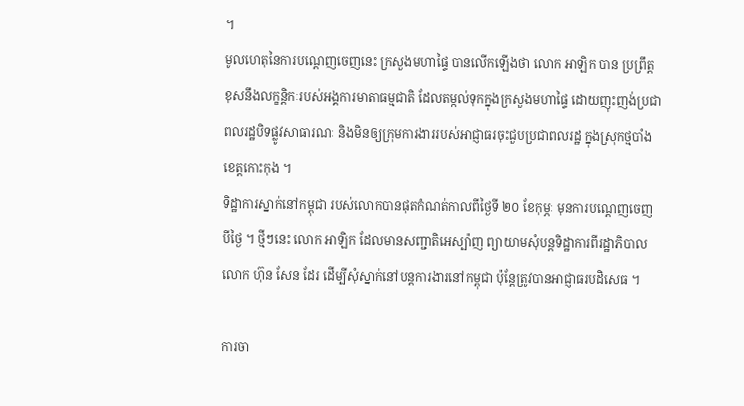។
មូលហេតុនៃការបណ្ដេញចេញនេះ ក្រសួងមហាផ្ទៃ បានលើកឡើងថា លោក អាឡិក បាន ប្រព្រឹត្តខុសនឹងលក្ខន្តិកៈរបស់អង្គការមាតាធម្មជាតិ ដែលតម្កល់ទុកក្នុងក្រសួងមហាផ្ទៃ ដោយញុះញង់ប្រជាពលរដ្ឋបិទផ្លូវសាធារណៈ និងមិនឲ្យក្រុមការងាររបស់អាជ្ញាធរចុះជួបប្រជាពលរដ្ឋ ក្នុងស្រុកថ្មបាំង ខេត្តកោះកុង ។
ទិដ្ឋាការស្នាក់នៅកម្ពុជា របស់លោកបានផុតកំណត់កាលពីថ្ងៃទី ២០ ខែកុម្ភៈ មុនការបណ្ដេញចេញបីថ្ងៃ ។ ថ្មីៗនេះ លោក អាឡិក ដែលមានសញ្ជាតិអេស្ប៉ាញ ព្យាយាមសុំបន្តទិដ្ឋាការពីរដ្ឋាភិបាល លោក ហ៊ុន សែន ដែរ ដើម្បីសុំស្នាក់នៅបន្តការងារនៅកម្ពុជា ប៉ុន្តែត្រូវបានអាជ្ញាធរបដិសេធ ។

ការចា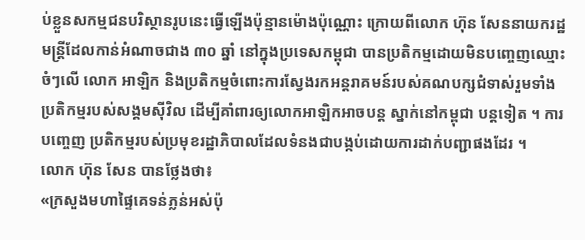ប់ខ្លួនសកម្មជនបរិស្ថានរូបនេះធ្វើឡើងប៉ុន្មានម៉ោងប៉ុណ្ណោះ ក្រោយពីលោក ហ៊ុន សែននាយករដ្ឋមន្ត្រីដែលកាន់អំណាចជាង ៣០ ឆ្នាំ នៅក្នុងប្រទេសកម្ពុជា បានប្រតិកម្មដោយមិនបញ្ចេញឈ្មោះចំៗលើ លោក អាឡិក និងប្រតិកម្មចំពោះការស្វែងរកអន្តរាគមន៍របស់គណបក្សជំទាស់រួមទាំងប្រតិកម្មរបស់សង្គមស៊ីវិល ដើម្បីគាំពារឲ្យលោកអាឡិកអាចបន្ត ស្នាក់នៅកម្ពុជា បន្តទៀត ។ ការបញ្ចេញ ប្រតិកម្មរបស់ប្រមុខរដ្ឋាភិបាលដែលទំនងជាបង្កប់ដោយការដាក់បញ្ជាផងដែរ ។
លោក ហ៊ុន សែន បានថ្លែងថា៖
«ក្រសួងមហាផ្ទៃគេទន់ភ្លន់អស់ប៉ុ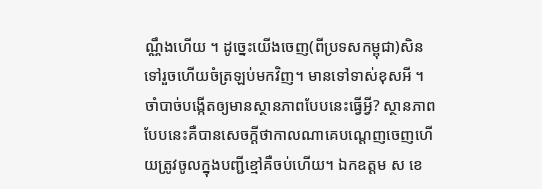ណ្ណឹងហើយ ។ ដូច្នេះយើងចេញ(ពីប្រទសកម្ពុជា)សិនទៅរួចហើយចំត្រឡប់មកវិញ។ មានទៅទាស់ខុសអី ។ ចាំបាច់បង្កើតឲ្យមានស្ថានភាពបែបនេះធ្វើអ្វី? ស្ថានភាពបែបនេះគឺបានសេចក្តីថាកាលណាគេបណ្តេញចេញហើយត្រូវចូលក្នុងបញ្ជីខ្មៅគឺចប់ហើយ។ ឯកឧត្តម ស ខេ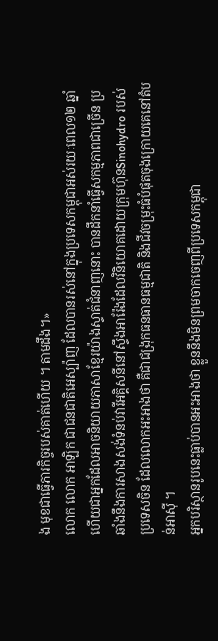ង មុខជាធ្វើភារកិច្ចរបស់គាត់ហើយ ។ តាមដឹង។»
លោក លោក អាឡិក ជាជនជាតិអេស្ប៉ាញ ដែលបានរស់នៅក្នុងប្រទេសកម្ពុជាអស់រយៈពេល១២ ឆ្នាំ ហើយជាអ្នកដែលអាចនិយាយភាសាខ្មែរយ៉ាងស្ទាត់ជំនាញនោះ បានដឹកនាំធ្វើសកម្មភាពជាច្រើន ប្រឆាំងនឹងការសាងសង់ទំនប់វារីអគ្គិសនីនៅស្ទឹងអារ៉ែងដែលវិនិយោគដោយក្រុមហ៊ុនSinohydro របស់ប្រទេសចិន ដែលលោកអះអាងថា គឺជាជង្រុកធនធានធម្មជាតិ និងជីវចម្រុះធំបំផុតចុងក្រោយគេនៅតំបន់អាស៊ី ។
អ្នកបរិស្ថានរូបនេះធ្លាប់បានអះអាងថា ខ្លួននឹងមិនព្រមចាកចេញពីប្រទេសកម្ពុជា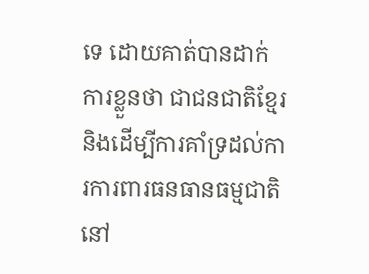ទេ ដោយគាត់បានដាក់ការខ្លួនថា ជាជនជាតិខ្មែរនិងដើម្បីការគាំទ្រដល់ការការពារធនធានធម្មជាតិនៅ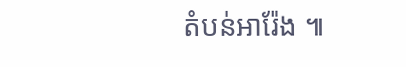តំបន់អារ៉ែង ៕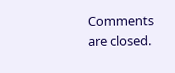Comments are closed.